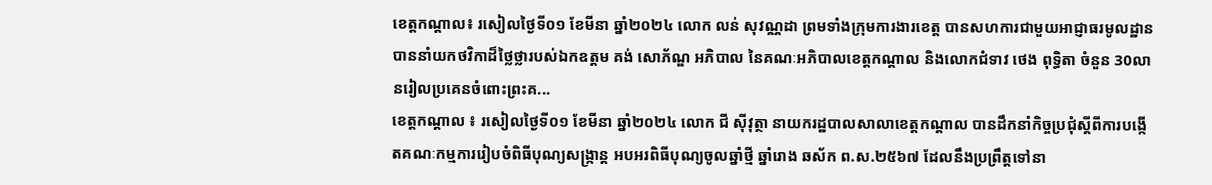ខេត្តកណ្ដាល៖ រសៀលថ្ងៃទី០១ ខែមីនា ឆ្នាំ២០២៤ លោក លន់ សុវណ្ណដា ព្រមទាំងក្រុមការងារខេត្ត បានសហការជាមួយអាជ្ញាធរមូលដ្ឋាន បាននាំយកថវិកាដ៏ថ្លៃថ្លារបស់ឯកឧត្តម គង់ សោភ័ណ្ឌ អភិបាល នៃគណៈអភិបាលខេត្តកណ្តាល និងលោកជំទាវ ថេង ពុទ្ធិតា ចំនួន 30លានរៀលប្រគេនចំពោះព្រះគ...
ខេត្តកណ្តាល ៖ រសៀលថ្ងៃទី០១ ខែមីនា ឆ្នាំ២០២៤ លោក ជី ស៊ីវុត្ថា នាយករដ្ឋបាលសាលាខេត្តកណ្ដាល បានដឹកនាំកិច្ចប្រជុំស្តីពីការបង្កើតគណៈកម្មការរៀបចំពិធីបុណ្យសង្រ្កាន្ត អបអរពិធីបុណ្យចូលឆ្នាំថ្មី ឆ្នាំរោង ឆស័ក ព.ស.២៥៦៧ ដែលនឹងប្រព្រឹត្តទៅនា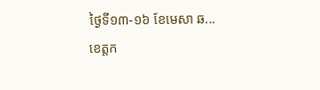ថ្ងៃទី១៣-១៦ ខែមេសា ឆ...
ខេត្តក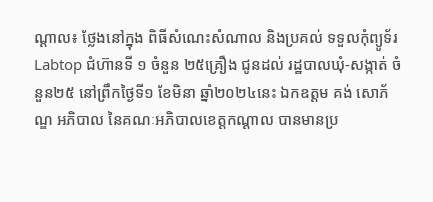ណ្តាល៖ ថ្លែងនៅក្នុង ពិធីសំណេះសំណាល និងប្រគល់ ទទួលកុំព្យូទ័រ Labtop ជំហ៊ានទី ១ ចំនួន ២៥គ្រឿង ជូនដល់ រដ្ឋបាលឃុំ-សង្កាត់ ចំនួន២៥ នៅព្រឹកថ្ងៃទី១ ខែមិនា ឆ្នាំ២០២៤នេះ ឯកឧត្ដម គង់ សោភ័ណ្ឌ អភិបាល នៃគណៈអភិបាលខេត្តកណ្ដាល បានមានប្រ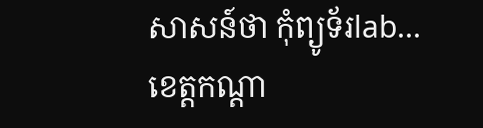សាសន៍ថា កុំព្យូទ័រlab...
ខេត្តកណ្ដា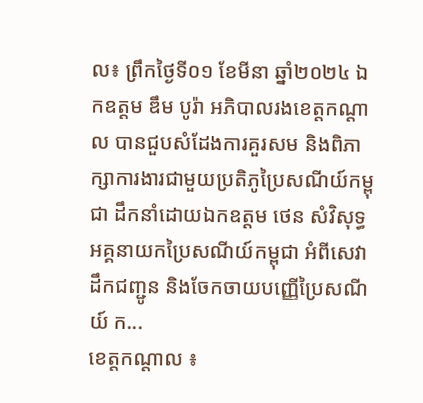ល៖ ព្រឹកថ្ងៃទី០១ ខែមីនា ឆ្នាំ២០២៤ ឯកឧត្តម ឌឹម បូរ៉ា អភិបាលរងខេត្តកណ្ដាល បានជួបសំដែងការគួរសម និងពិភាក្សាការងារជាមួយប្រតិភូប្រៃសណីយ៍កម្ពុជា ដឹកនាំដោយឯកឧត្តម ថេន សំវិសុទ្ធ អគ្គនាយកប្រៃសណីយ៍កម្ពុជា អំពីសេវាដឹកជញ្ជូន និងចែកចាយបញ្ញើប្រៃសណីយ៍ ក...
ខេត្តកណ្តាល ៖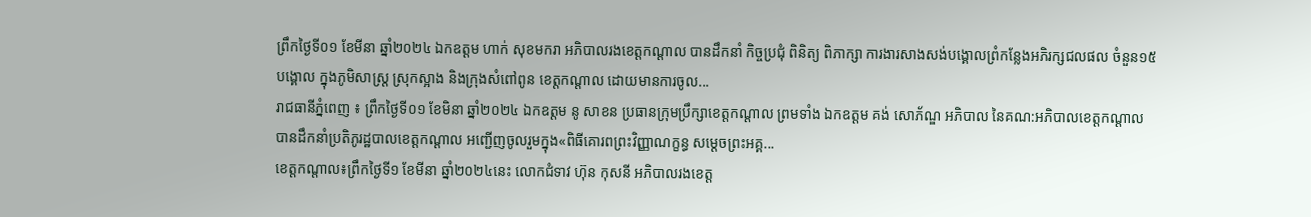ព្រឹកថ្ងៃទី០១ ខែមីនា ឆ្នាំ២០២៤ ឯកឧត្តម ហាក់ សុខមករា អភិបាលរងខេត្តកណ្តាល បានដឹកនាំ កិច្ចប្រជុំ ពិនិត្យ ពិភាក្សា ការងារសាងសង់បង្គោលព្រំកន្លែងអភិរក្សជលផល ចំនួន១៥បង្គោល ក្នុងភូមិសាស្ត្រ ស្រុកស្អាង និងក្រុងសំពៅពូន ខេត្តកណ្តាល ដោយមានការចូល...
រាជធានីភ្នំពេញ ៖ ព្រឹកថ្ងៃទី០១ ខែមិនា ឆ្នាំ២០២៤ ឯកឧត្ដម នូ សាខន ប្រធានក្រុមប្រឹក្សាខេត្តកណ្ដាល ព្រមទាំង ឯកឧត្ដម គង់ សោភ័ណ្ឌ អភិបាល នៃគណ:អភិបាលខេត្តកណ្ដាល បានដឹកនាំប្រតិភូរដ្ឋបាលខេត្តកណ្ដាល អញ្ជើញចូលរួមក្នុង«ពិធីគោរពព្រះវិញ្ញាណក្ខន្ធ សម្តេចព្រះអគ្គ...
ខេត្តកណ្តាល៖ព្រឹកថ្ងៃទី១ ខែមីនា ឆ្នាំ២០២៤នេះ លោកជំទាវ ហ៊ុន កុសនី អភិបាលរងខេត្ត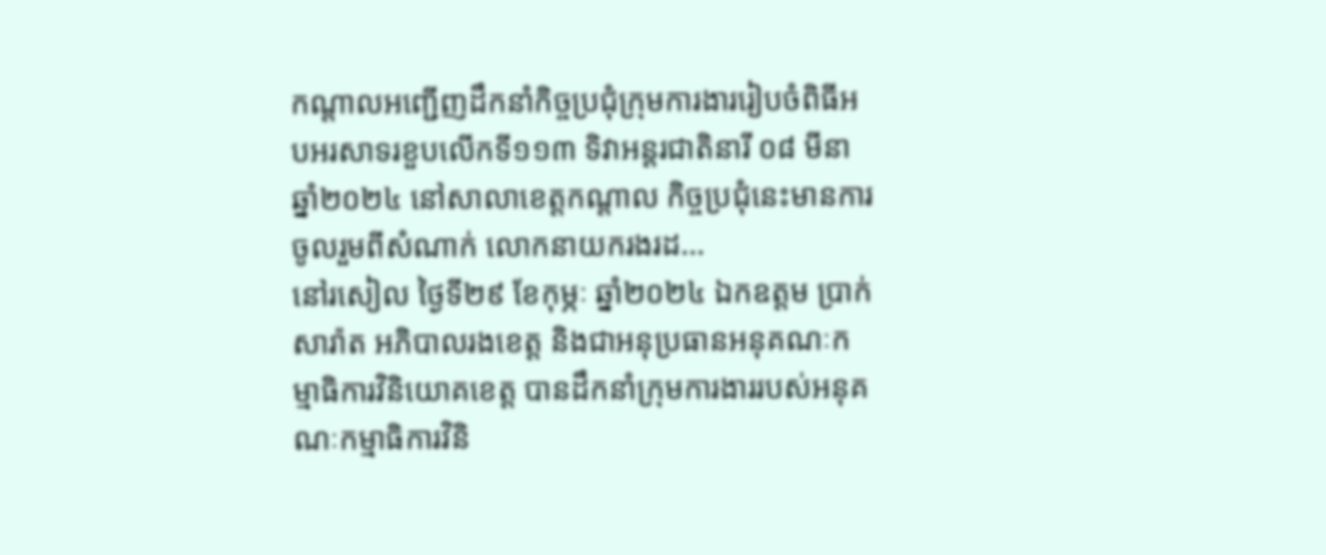កណ្តាលអញ្ជើញដឹកនាំកិច្ចប្រជុំក្រុមការងាររៀបចំពិធីអបអរសាទរខួបលើកទី១១៣ ទិវាអន្តរជាតិនារី ០៨ មីនា ឆ្នាំ២០២៤ នៅសាលាខេត្តកណ្តាល កិច្ចប្រជុំនេះមានការចូលរួមពីសំណាក់ លោកនាយករងរដ...
នៅរសៀល ថ្ងៃទី២៩ ខែកុម្ភៈ ឆ្នាំ២០២៤ ឯកឧត្តម ប្រាក់ សារ៉ាត អភិបាលរងខេត្ត និងជាអនុប្រធានអនុគណៈកម្មាធិការវិនិយោគខេត្ត បានដឹកនាំក្រុមការងាររបស់អនុគណៈកម្មាធិការវិនិ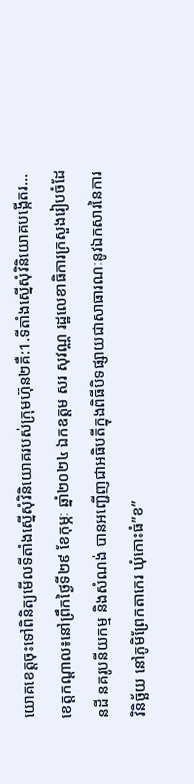យោគខេត្តចុះទៅពិនិត្យមើលទីតាំងស្នើសុំវិនិយោគរបស់ក្រុមហ៊ុន២គឺ:1.ទីតាំងស្នើសុំវិនិយោគបង្កើតរ...
ខេត្តកណ្តាល៖នៅព្រឹកថ្ងៃទី២៩ ខែកុម្ភៈ ឆ្នាំ២០២៤ ឯកឧត្តម សរ សុវណ្ណ រដ្ឋលេខាធិការក្រសួងរៀបចំដែនដី នគរូបនីយកម្ម និងសំណង់ បានអញ្ជើញជាអធិបតីក្នុងពិធីបិទផ្សាយជាសាធារណៈនូវឯកសារនៃការវិនិច្ឆ័យ នៅភូមិព្រែកតាកេរ ឃុំកោះធំ”ខ”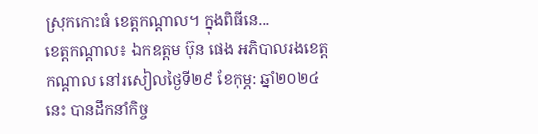ស្រុកកោះធំ ខេត្តកណ្តាល។ ក្នុងពិធីនេ...
ខេត្តកណ្តាល៖ ឯកឧត្តម ប៊ុន ផេង អភិបាលរងខេត្តកណ្តាល នៅរសៀលថ្ងៃទី២៩ ខែកុម្ភ: ឆ្នាំ២០២៤នេះ បានដឹកនាំកិច្ច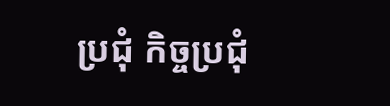ប្រជុំ កិច្ចប្រជុំ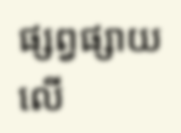ផ្សព្វផ្សាយ លើ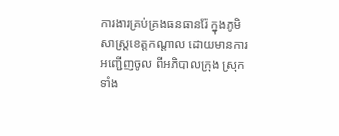ការងារគ្រប់គ្រងធនធានរ៉ែ ក្នុងភូមិសាស្រ្តខេត្តកណ្តាល ដោយមានការអញ្ជើញចូល ពីអភិបាលក្រុង ស្រុក ទាំង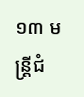១៣ មន្ត្រីជំ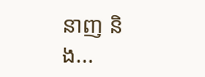នាញ និង...